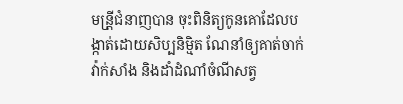មន្រី្តជំនាញបាន ចុះពិនិត្យកូនគោដែលបង្កាត់ដោយសិប្បនិម្មិត ណែនាំឲ្យគាត់ចាក់វ៉ាក់សាំង និងដាំដំណាំចំណីសត្វ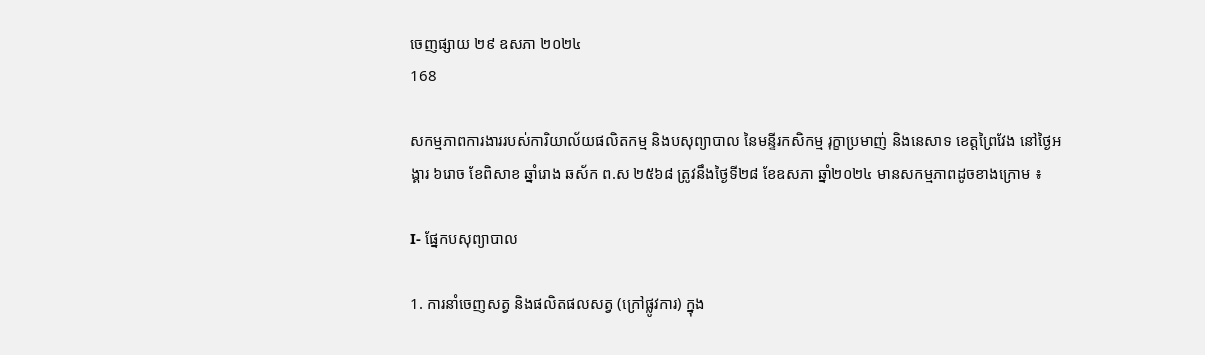ចេញផ្សាយ ២៩ ឧសភា ២០២៤
168

សកម្មភាពការងាររបស់ការិយាល័យផលិតកម្ម និងបសុព្យាបាល នៃមន្ទីរកសិកម្ម រុក្ខាប្រមាញ់ និងនេសាទ ខេត្តព្រៃវែង នៅថ្ងៃអង្គារ ៦រោច ខែពិសាខ ឆ្នាំរោង ឆស័ក ព.ស ២៥៦៨ ត្រូវនឹងថ្ងៃទី២៨ ខែឧសភា ឆ្នាំ២០២៤ មានសកម្មភាពដូចខាងក្រោម ៖

I- ផ្នែកបសុព្យាបាល

1. ការនាំចេញសត្វ និងផលិតផលសត្វ (ក្រៅផ្លូវការ) ក្នុង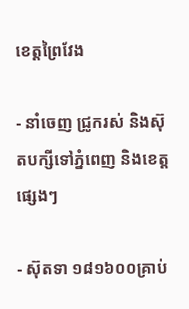ខេត្តព្រៃវែង

⁃ នាំចេញ ជ្រូករស់ និងស៊ុតបក្សីទៅភ្នំពេញ និងខេត្តផ្សេងៗ

⁃ ស៊ុតទា ១៨១៦០០គ្រាប់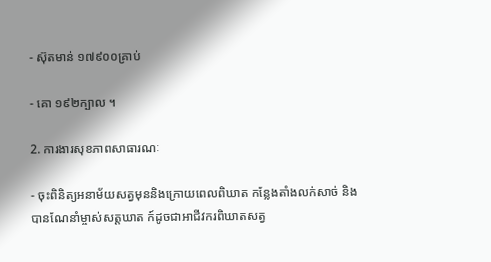⁃ ស៊ុតមាន់ ១៧៩០០គ្រាប់

⁃ គោ ១៩២ក្បាល ។

2. ការងារសុខភាពសាធារណៈ

⁃ ចុះពិនិត្យអនាម័យសត្វមុននិងក្រោយពេលពិឃាត កន្លែងតាំងលក់សាច់ និងបានណែនាំម្ចាស់សត្តឃាត ក៍ដូចជាអាជីវករពិឃាតសត្វ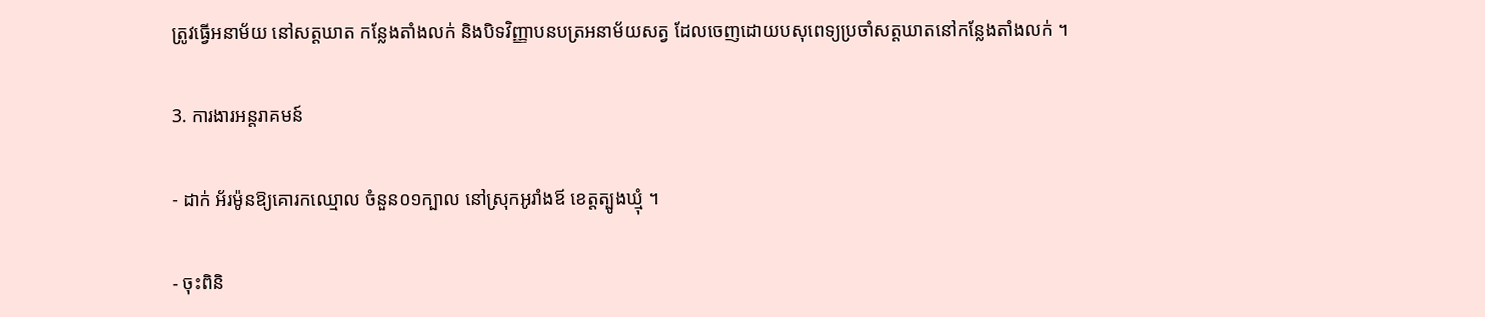ត្រូវធ្វើអនាម័យ នៅសត្តឃាត កន្លែងតាំងលក់ និងបិទវិញ្ញាបនបត្រអនាម័យសត្វ ដែលចេញដោយបសុពេទ្យប្រចាំសត្តឃាតនៅកន្លែងតាំងលក់ ។

3. ការងារអន្តរាគមន៍

⁃ ដាក់ អ័រម៉ូនឱ្យគោរកឈ្មោល ចំនួន០១ក្បាល នៅស្រុកអូរាំងឪ ខេត្តត្បូងឃ្មុំ ។

- ចុះពិនិ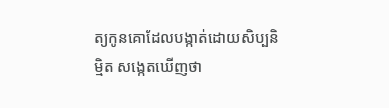ត្យកូនគោដែលបង្កាត់ដោយសិប្បនិម្មិត សង្កេតឃើញថា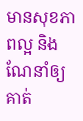មានសុខភាពល្អ និងណែនាំឲ្យគាត់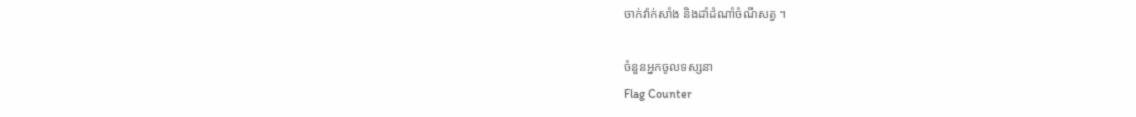ចាក់វ៉ាក់សាំង និងដាំដំណាំចំណីសត្វ ។

ចំនួនអ្នកចូលទស្សនា
Flag Counter